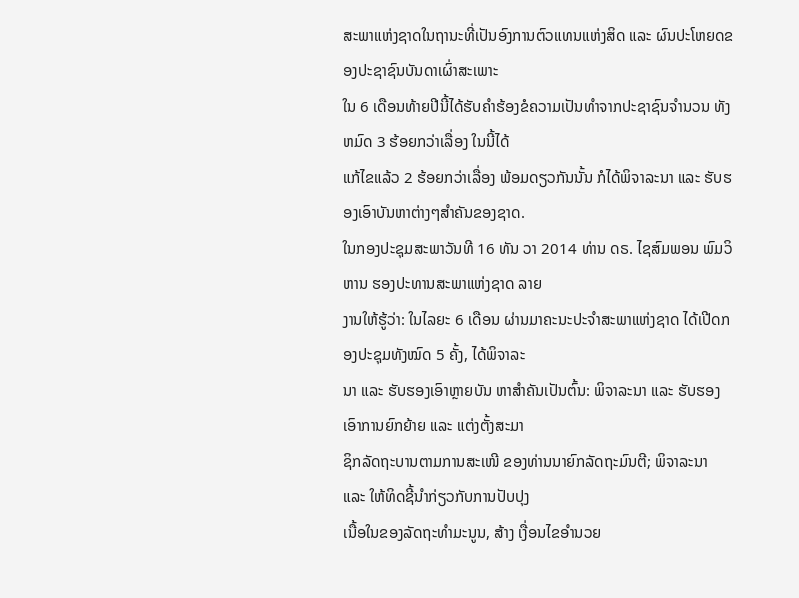ສະພາແຫ່ງຊາດໃນຖານະທີ່ເປັນອົງການຕົວແທນແຫ່ງສິດ ແລະ ຜົນປະໂຫຍດຂອງປະຊາຊົນບັນດາເຜົ່າສະເພາະ
ໃນ 6 ເດືອນທ້າຍປີນີ້ໄດ້ຮັບຄຳຮ້ອງຂໍຄວາມເປັນທຳຈາກປະຊາຊົນຈຳນວນ ທັງຫມົດ 3 ຮ້ອຍກວ່າເລື່ອງ ໃນນີ້ໄດ້
ແກ້ໄຂແລ້ວ 2 ຮ້ອຍກວ່າເລື່ອງ ພ້ອມດຽວກັນນັ້ນ ກໍໄດ້ພິຈາລະນາ ແລະ ຮັບຮອງເອົາບັນຫາຕ່າງໆສຳຄັນຂອງຊາດ.
ໃນກອງປະຊຸມສະພາວັນທີ 16 ທັນ ວາ 2014 ທ່ານ ດຣ. ໄຊສົມພອນ ພົມວິ ຫານ ຮອງປະທານສະພາແຫ່ງຊາດ ລາຍ
ງານໃຫ້ຮູ້ວ່າ: ໃນໄລຍະ 6 ເດືອນ ຜ່ານມາຄະນະປະຈຳສະພາແຫ່ງຊາດ ໄດ້ເປີດກອງປະຊຸມທັງໝົດ 5 ຄັ້ງ, ໄດ້ພິຈາລະ
ນາ ແລະ ຮັບຮອງເອົາຫຼາຍບັນ ຫາສຳຄັນເປັນຕົ້ນ: ພິຈາລະນາ ແລະ ຮັບຮອງເອົາການຍົກຍ້າຍ ແລະ ແຕ່ງຕັ້ງສະມາ
ຊິກລັດຖະບານຕາມການສະເໜີ ຂອງທ່ານນາຍົກລັດຖະມົນຕີ; ພິຈາລະນາ ແລະ ໃຫ້ທິດຊີ້ນຳກ່ຽວກັບການປັບປຸງ
ເນື້ອໃນຂອງລັດຖະທຳມະນູນ, ສ້າງ ເງື່ອນໄຂອຳນວຍ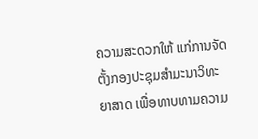ຄວາມສະດວກໃຫ້ ແກ່ການຈັດຕັ້ງກອງປະຊຸມສຳມະນາວິທະ
ຍາສາດ ເພື່ອທາບທາມຄວາມ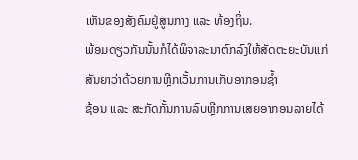ເຫັນຂອງສັງຄົມຢູ່ສູນກາງ ແລະ ທ້ອງຖິ່ນ.
ພ້ອມດຽວກັນນັ້ນກໍໄດ້ພິຈາລະນາຕົກລົງໃຫ້ສັດຕະຍະບັນແກ່ ສັນຍາວ່າດ້ວຍການຫຼີກເວັ້ນການເກັບອາກອນຊ້ຳ
ຊ້ອນ ແລະ ສະກັດກັ້ນການລົບຫຼີກການເສຍອາກອນລາຍໄດ້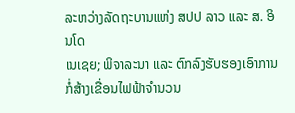ລະຫວ່າງລັດຖະບານແຫ່ງ ສປປ ລາວ ແລະ ສ. ອິນໂດ
ເນເຊຍ; ພິຈາລະນາ ແລະ ຕົກລົງຮັບຮອງເອົາການກໍ່ສ້າງເຂື່ອນໄຟຟ້າຈຳນວນ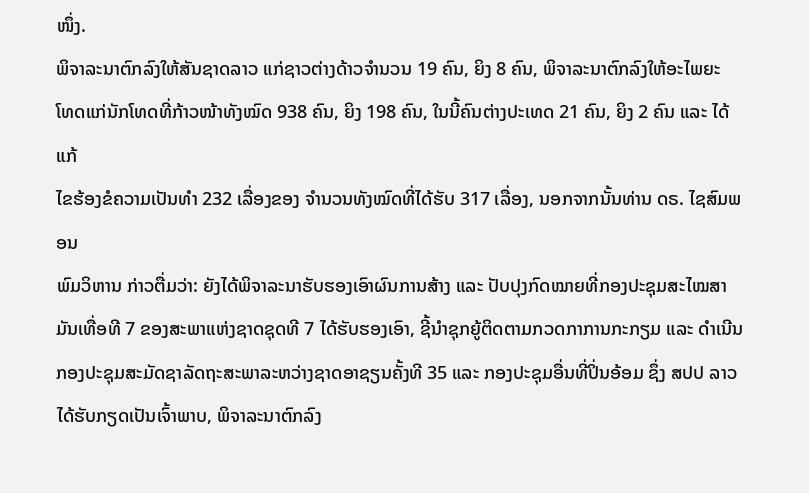ໜຶ່ງ.
ພິຈາລະນາຕົກລົງໃຫ້ສັນຊາດລາວ ແກ່ຊາວຕ່າງດ້າວຈຳນວນ 19 ຄົນ, ຍິງ 8 ຄົນ, ພິຈາລະນາຕົກລົງໃຫ້ອະໄພຍະ
ໂທດແກ່ນັກໂທດທີ່ກ້າວໜ້າທັງໝົດ 938 ຄົນ, ຍິງ 198 ຄົນ, ໃນນີ້ຄົນຕ່າງປະເທດ 21 ຄົນ, ຍິງ 2 ຄົນ ແລະ ໄດ້ແກ້
ໄຂຮ້ອງຂໍຄວາມເປັນທຳ 232 ເລື່ອງຂອງ ຈຳນວນທັງໝົດທີ່ໄດ້ຮັບ 317 ເລື່ອງ, ນອກຈາກນັ້ນທ່ານ ດຣ. ໄຊສົມພອນ
ພົມວິຫານ ກ່າວຕື່ມວ່າ: ຍັງໄດ້ພິຈາລະນາຮັບຮອງເອົາຜົນການສ້າງ ແລະ ປັບປຸງກົດໝາຍທີ່ກອງປະຊຸມສະໄໝສາ
ມັນເທື່ອທີ 7 ຂອງສະພາແຫ່ງຊາດຊຸດທີ 7 ໄດ້ຮັບຮອງເອົາ, ຊີ້ນຳຊຸກຍູ້ຕິດຕາມກວດກາການກະກຽມ ແລະ ດຳເນີນ
ກອງປະຊຸມສະມັດຊາລັດຖະສະພາລະຫວ່າງຊາດອາຊຽນຄັ້ງທີ 35 ແລະ ກອງປະຊຸມອື່ນທີ່ປິ່ນອ້ອມ ຊຶ່ງ ສປປ ລາວ
ໄດ້ຮັບກຽດເປັນເຈົ້າພາບ, ພິຈາລະນາຕົກລົງ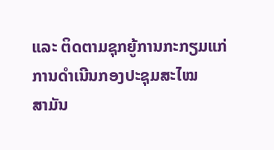ແລະ ຕິດຕາມຊຸກຍູ້ການກະກຽມແກ່ການດຳເນີນກອງປະຊຸມສະໄໝ
ສາມັນ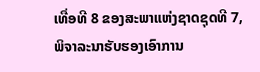ເທື່ອທີ 8 ຂອງສະພາແຫ່ງຊາດຊຸດທີ 7, ພິຈາລະນາຮັບຮອງເອົາການ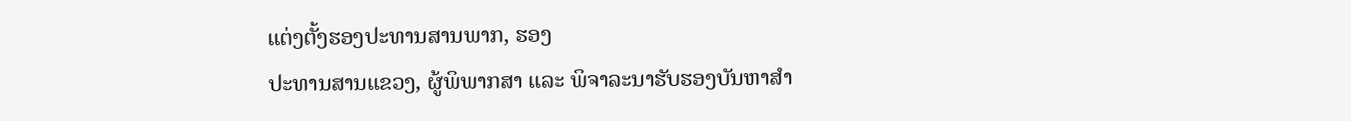ແຕ່ງຕັ້ງຮອງປະທານສານພາກ, ຮອງ
ປະທານສານແຂວງ, ຜູ້ພິພາກສາ ແລະ ພິຈາລະນາຮັບຮອງບັນຫາສຳ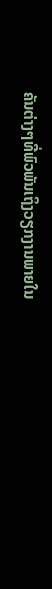ຄັນຕ່າງໆທີ່ພົວພັນເຖິງວຽກງານພາຍໃນ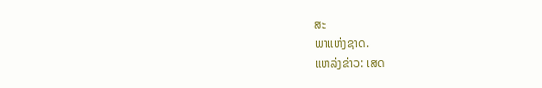ສະ
ພາແຫ່ງຊາດ.
ແຫລ່ງຂ່າວ: ເສດ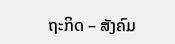ຖະກິດ – ສັງຄົມ